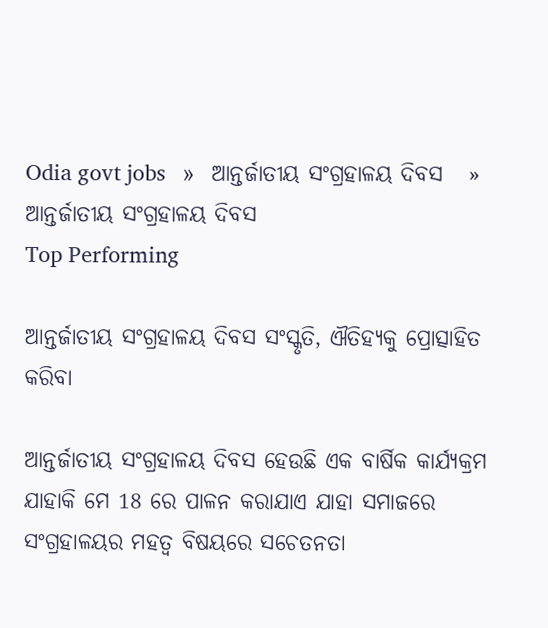Odia govt jobs   »   ଆନ୍ତର୍ଜାତୀୟ ସଂଗ୍ରହାଳୟ ଦିବସ   »   ଆନ୍ତର୍ଜାତୀୟ ସଂଗ୍ରହାଳୟ ଦିବସ
Top Performing

ଆନ୍ତର୍ଜାତୀୟ ସଂଗ୍ରହାଳୟ ଦିବସ ସଂସ୍କୃତି, ଐତିହ୍ୟକୁ ପ୍ରୋତ୍ସାହିତ କରିବା

ଆନ୍ତର୍ଜାତୀୟ ସଂଗ୍ରହାଳୟ ଦିବସ ହେଉଛି ଏକ ବାର୍ଷିକ କାର୍ଯ୍ୟକ୍ରମ ଯାହାକି ମେ 18 ରେ ପାଳନ କରାଯାଏ ଯାହା ସମାଜରେ ସଂଗ୍ରହାଳୟର ମହତ୍ୱ ବିଷୟରେ ସଚେତନତା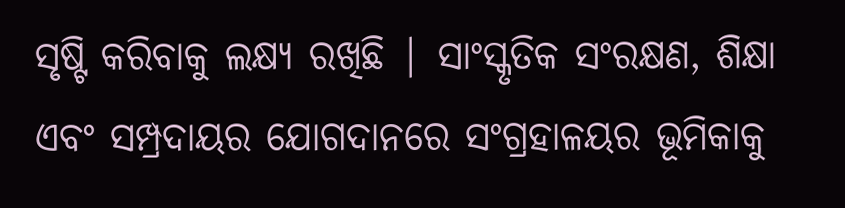ସୃଷ୍ଟି କରିବାକୁ ଲକ୍ଷ୍ୟ ରଖିଛି | ସାଂସ୍କୃତିକ ସଂରକ୍ଷଣ, ଶିକ୍ଷା ଏବଂ ସମ୍ପ୍ରଦାୟର ଯୋଗଦାନରେ ସଂଗ୍ରହାଳୟର ଭୂମିକାକୁ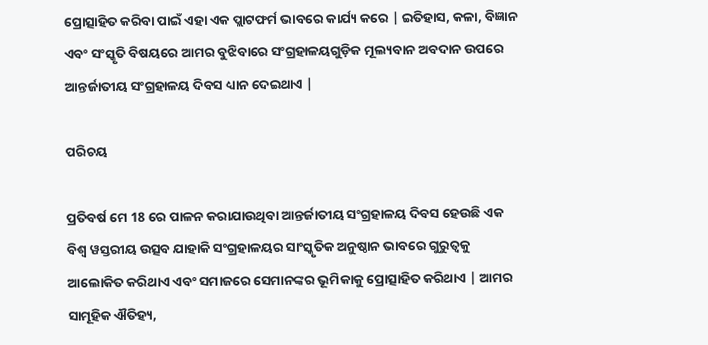ପ୍ରୋତ୍ସାହିତ କରିବା ପାଇଁ ଏହା ଏକ ପ୍ଲାଟଫର୍ମ ଭାବରେ କାର୍ଯ୍ୟ କରେ | ଇତିହାସ, କଳା, ବିଜ୍ଞାନ ଏବଂ ସଂସ୍କୃତି ବିଷୟରେ ଆମର ବୁଝିବାରେ ସଂଗ୍ରହାଳୟଗୁଡ଼ିକ ମୂଲ୍ୟବାନ ଅବଦାନ ଉପରେ ଆନ୍ତର୍ଜାତୀୟ ସଂଗ୍ରହାଳୟ ଦିବସ ଧ୍ୟାନ ଦେଇଥାଏ |

ପରିଚୟ

ପ୍ରତିବର୍ଷ ମେ 18 ରେ ପାଳନ କରାଯାଉଥିବା ଆନ୍ତର୍ଜାତୀୟ ସଂଗ୍ରହାଳୟ ଦିବସ ହେଉଛି ଏକ ବିଶ୍ୱ ୱସ୍ତରୀୟ ଉତ୍ସବ ଯାହାକି ସଂଗ୍ରହାଳୟର ସାଂସ୍କୃତିକ ଅନୁଷ୍ଠାନ ଭାବରେ ଗୁରୁତ୍ୱକୁ ଆଲୋକିତ କରିଥାଏ ଏବଂ ସମାଜରେ ସେମାନଙ୍କର ଭୂମିକାକୁ ପ୍ରୋତ୍ସାହିତ କରିଥାଏ | ଆମର ସାମୂହିକ ଐତିହ୍ୟ,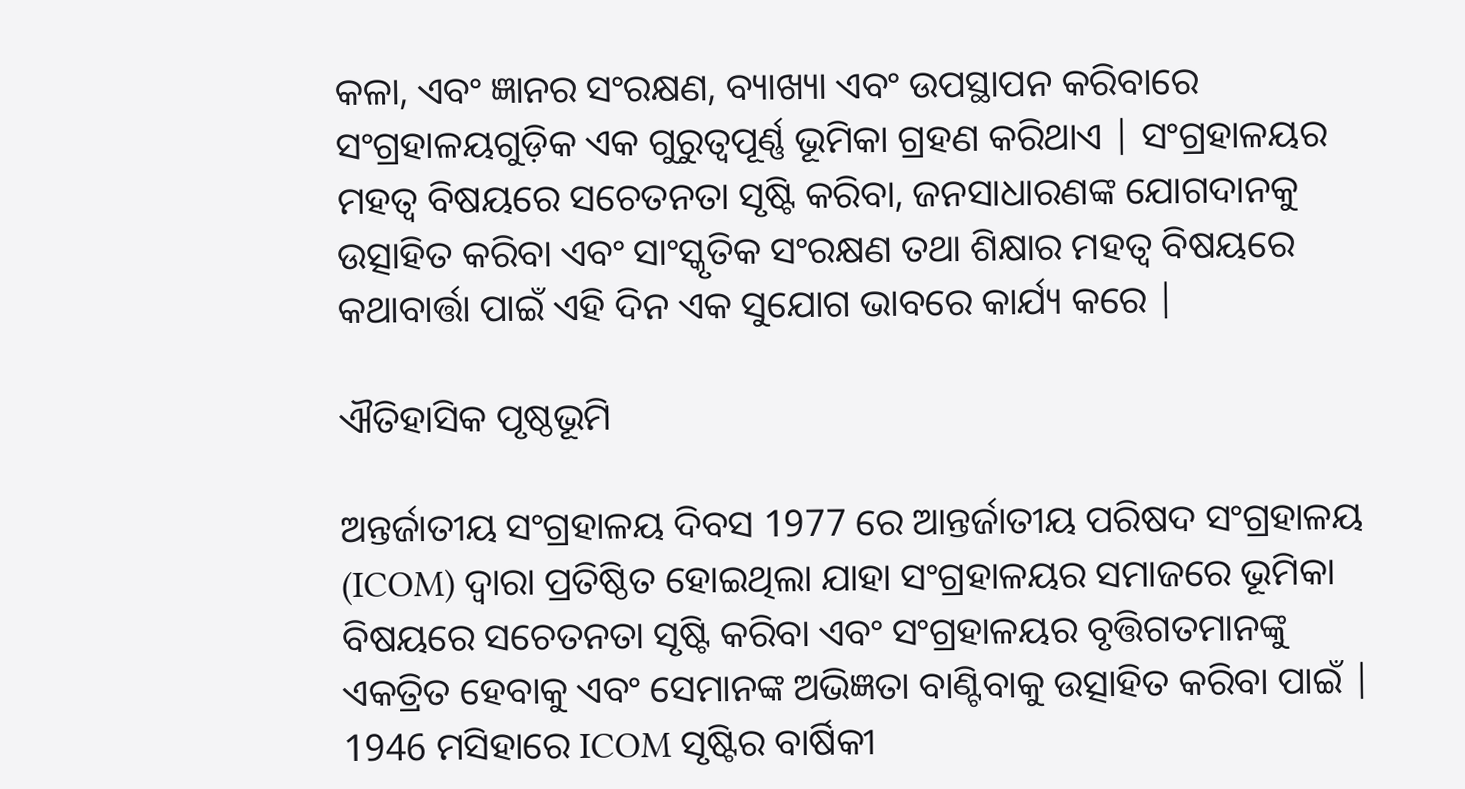କଳା, ଏବଂ ଜ୍ଞାନର ସଂରକ୍ଷଣ, ବ୍ୟାଖ୍ୟା ଏବଂ ଉପସ୍ଥାପନ କରିବାରେ ସଂଗ୍ରହାଳୟଗୁଡ଼ିକ ଏକ ଗୁରୁତ୍ୱପୂର୍ଣ୍ଣ ଭୂମିକା ଗ୍ରହଣ କରିଥାଏ | ସଂଗ୍ରହାଳୟର ମହତ୍ୱ ବିଷୟରେ ସଚେତନତା ସୃଷ୍ଟି କରିବା, ଜନସାଧାରଣଙ୍କ ଯୋଗଦାନକୁ ଉତ୍ସାହିତ କରିବା ଏବଂ ସାଂସ୍କୃତିକ ସଂରକ୍ଷଣ ତଥା ଶିକ୍ଷାର ମହତ୍ୱ ବିଷୟରେ କଥାବାର୍ତ୍ତା ପାଇଁ ଏହି ଦିନ ଏକ ସୁଯୋଗ ଭାବରେ କାର୍ଯ୍ୟ କରେ |

ଐତିହାସିକ ପୃଷ୍ଠଭୂମି

ଅନ୍ତର୍ଜାତୀୟ ସଂଗ୍ରହାଳୟ ଦିବସ 1977 ରେ ଆନ୍ତର୍ଜାତୀୟ ପରିଷଦ ସଂଗ୍ରହାଳୟ (ICOM) ଦ୍ୱାରା ପ୍ରତିଷ୍ଠିତ ହୋଇଥିଲା ଯାହା ସଂଗ୍ରହାଳୟର ସମାଜରେ ଭୂମିକା ବିଷୟରେ ସଚେତନତା ସୃଷ୍ଟି କରିବା ଏବଂ ସଂଗ୍ରହାଳୟର ବୃତ୍ତିଗତମାନଙ୍କୁ ଏକତ୍ରିତ ହେବାକୁ ଏବଂ ସେମାନଙ୍କ ଅଭିଜ୍ଞତା ବାଣ୍ଟିବାକୁ ଉତ୍ସାହିତ କରିବା ପାଇଁ | 1946 ମସିହାରେ ICOM ସୃଷ୍ଟିର ବାର୍ଷିକୀ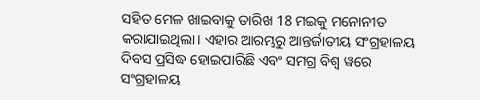ସହିତ ମେଳ ଖାଇବାକୁ ତାରିଖ 18 ମଇକୁ ମନୋନୀତ କରାଯାଇଥିଲା। ଏହାର ଆରମ୍ଭରୁ ଆନ୍ତର୍ଜାତୀୟ ସଂଗ୍ରହାଳୟ ଦିବସ ପ୍ରସିଦ୍ଧ ହୋଇପାରିଛି ଏବଂ ସମଗ୍ର ବିଶ୍ୱ ୱରେ ସଂଗ୍ରହାଳୟ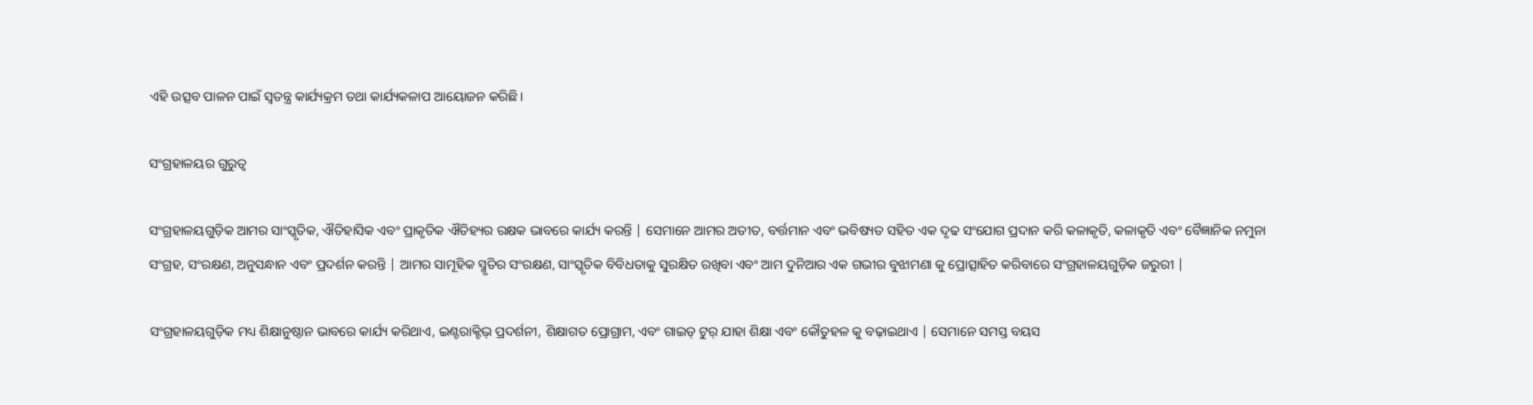ଏହି ଉତ୍ସବ ପାଳନ ପାଇଁ ସ୍ୱତନ୍ତ୍ର କାର୍ଯ୍ୟକ୍ରମ ତଥା କାର୍ଯ୍ୟକଳାପ ଆୟୋଜନ କରିଛି।

ସଂଗ୍ରହାଳୟର ଗୁରୁତ୍ୱ

ସଂଗ୍ରହାଳୟଗୁଡ଼ିକ ଆମର ସାଂସ୍କୃତିକ, ଐତିହାସିକ ଏବଂ ପ୍ରାକୃତିକ ଐତିହ୍ୟର ରକ୍ଷକ ଭାବରେ କାର୍ଯ୍ୟ କରନ୍ତି | ସେମାନେ ଆମର ଅତୀତ, ବର୍ତ୍ତମାନ ଏବଂ ଭବିଷ୍ୟତ ସହିତ ଏକ ଦୃଢ ସଂଯୋଗ ପ୍ରଦାନ କରି କଳାକୃତି, କଳାକୃତି ଏବଂ ବୈଜ୍ଞାନିକ ନମୁନା ସଂଗ୍ରହ, ସଂରକ୍ଷଣ, ଅନୁସନ୍ଧାନ ଏବଂ ପ୍ରଦର୍ଶନ କରନ୍ତି | ଆମର ସାମୂହିକ ସ୍ମୃତିର ସଂରକ୍ଷଣ, ସାଂସ୍କୃତିକ ବିବିଧତାକୁ ସୁରକ୍ଷିତ ରଖିବା ଏବଂ ଆମ ଦୁନିଆର ଏକ ଗଭୀର ବୁଝାମଣା କୁ ପ୍ରୋତ୍ସାହିତ କରିବାରେ ସଂଗ୍ରହାଳୟଗୁଡ଼ିକ ଜରୁରୀ |

ସଂଗ୍ରହାଳୟଗୁଡ଼ିକ ମଧ୍ୟ ଶିକ୍ଷାନୁଷ୍ଠାନ ଭାବରେ କାର୍ଯ୍ୟ କରିଥାଏ, ଇଣ୍ଟରାକ୍ଟିଭ୍ ପ୍ରଦର୍ଶନୀ, ଶିକ୍ଷାଗତ ପ୍ରୋଗ୍ରାମ, ଏବଂ ଗାଇଡ୍ ଟୁର୍ ଯାହା ଶିକ୍ଷା ଏବଂ କୌତୁହଳ କୁ ବଢ଼ାଇଥାଏ | ସେମାନେ ସମସ୍ତ ବୟସ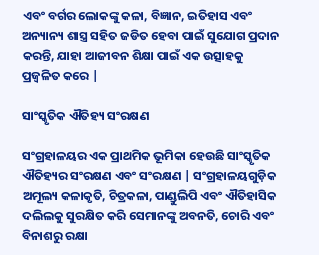ଏବଂ ବର୍ଗର ଲୋକଙ୍କୁ କଳା, ବିଜ୍ଞାନ, ଇତିହାସ ଏବଂ ଅନ୍ୟାନ୍ୟ ଶାସ୍ତ୍ର ସହିତ ଜଡିତ ହେବା ପାଇଁ ସୁଯୋଗ ପ୍ରଦାନ କରନ୍ତି, ଯାହା ଆଜୀବନ ଶିକ୍ଷା ପାଇଁ ଏକ ଉତ୍ସାହକୁ ପ୍ରଜ୍ୱଳିତ କରେ |

ସାଂସ୍କୃତିକ ଐତିହ୍ୟ ସଂରକ୍ଷଣ

ସଂଗ୍ରହାଳୟର ଏକ ପ୍ରାଥମିକ ଭୂମିକା ହେଉଛି ସାଂସ୍କୃତିକ ଐତିହ୍ୟର ସଂରକ୍ଷଣ ଏବଂ ସଂରକ୍ଷଣ | ସଂଗ୍ରହାଳୟଗୁଡ଼ିକ ଅମୂଲ୍ୟ କଳାକୃତି, ଚିତ୍ରକଳା, ପାଣ୍ଡୁଲିପି ଏବଂ ଐତିହାସିକ ଦଲିଲକୁ ସୁରକ୍ଷିତ କରି ସେମାନଙ୍କୁ ଅବନତି, ଚୋରି ଏବଂ ବିନାଶରୁ ରକ୍ଷା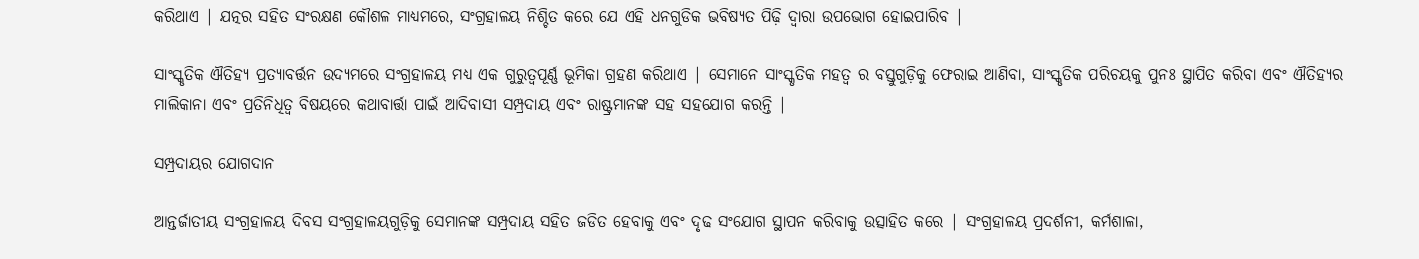କରିଥାଏ | ଯତ୍ନର ସହିତ ସଂରକ୍ଷଣ କୌଶଳ ମାଧ୍ୟମରେ, ସଂଗ୍ରହାଳୟ ନିଶ୍ଚିତ କରେ ଯେ ଏହି ଧନଗୁଡିକ ଭବିଷ୍ୟତ ପିଢ଼ି ଦ୍ୱାରା ଉପଭୋଗ ହୋଇପାରିବ |

ସାଂସ୍କୃତିକ ଐତିହ୍ୟ ପ୍ରତ୍ୟାବର୍ତ୍ତନ ଉଦ୍ୟମରେ ସଂଗ୍ରହାଳୟ ମଧ୍ୟ ଏକ ଗୁରୁତ୍ୱପୂର୍ଣ୍ଣ ଭୂମିକା ଗ୍ରହଣ କରିଥାଏ | ସେମାନେ ସାଂସ୍କୃତିକ ମହତ୍ୱ ର ବସ୍ତୁଗୁଡ଼ିକୁ ଫେରାଇ ଆଣିବା, ସାଂସ୍କୃତିକ ପରିଚୟକୁ ପୁନଃ ସ୍ଥାପିତ କରିବା ଏବଂ ଐତିହ୍ୟର ମାଲିକାନା ଏବଂ ପ୍ରତିନିଧିତ୍ୱ ବିଷୟରେ କଥାବାର୍ତ୍ତା ପାଇଁ ଆଦିବାସୀ ସମ୍ପ୍ରଦାୟ ଏବଂ ରାଷ୍ଟ୍ରମାନଙ୍କ ସହ ସହଯୋଗ କରନ୍ତି |

ସମ୍ପ୍ରଦାୟର ଯୋଗଦାନ

ଆନ୍ତର୍ଜାତୀୟ ସଂଗ୍ରହାଳୟ ଦିବସ ସଂଗ୍ରହାଳୟଗୁଡ଼ିକୁ ସେମାନଙ୍କ ସମ୍ପ୍ରଦାୟ ସହିତ ଜଡିତ ହେବାକୁ ଏବଂ ଦୃଢ ସଂଯୋଗ ସ୍ଥାପନ କରିବାକୁ ଉତ୍ସାହିତ କରେ | ସଂଗ୍ରହାଳୟ ପ୍ରଦର୍ଶନୀ, କର୍ମଶାଳା,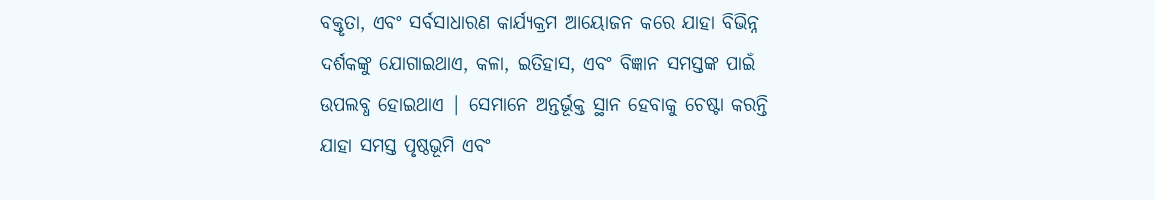ବକ୍ତୃତା, ଏବଂ ସର୍ବସାଧାରଣ କାର୍ଯ୍ୟକ୍ରମ ଆୟୋଜନ କରେ ଯାହା ବିଭିନ୍ନ ଦର୍ଶକଙ୍କୁ ଯୋଗାଇଥାଏ, କଳା, ଇତିହାସ, ଏବଂ ବିଜ୍ଞାନ ସମସ୍ତଙ୍କ ପାଇଁ ଉପଲବ୍ଧ ହୋଇଥାଏ | ସେମାନେ ଅନ୍ତର୍ଭୂକ୍ତ ସ୍ଥାନ ହେବାକୁ ଚେଷ୍ଟା କରନ୍ତି ଯାହା ସମସ୍ତ ପୃଷ୍ଠଭୂମି ଏବଂ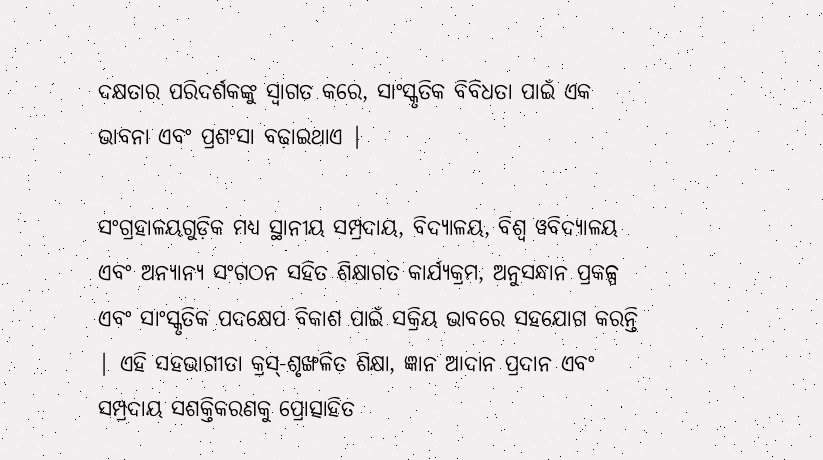ଦକ୍ଷତାର ପରିଦର୍ଶକଙ୍କୁ ସ୍ୱାଗତ କରେ, ସାଂସ୍କୃତିକ ବିବିଧତା ପାଇଁ ଏକ ଭାବନା ଏବଂ ପ୍ରଶଂସା ବଢ଼ାଇଥାଏ |

ସଂଗ୍ରହାଳୟଗୁଡ଼ିକ ମଧ୍ୟ ସ୍ଥାନୀୟ ସମ୍ପ୍ରଦାୟ, ବିଦ୍ୟାଳୟ, ବିଶ୍ୱ ୱବିଦ୍ୟାଳୟ ଏବଂ ଅନ୍ୟାନ୍ୟ ସଂଗଠନ ସହିତ ଶିକ୍ଷାଗତ କାର୍ଯ୍ୟକ୍ରମ, ଅନୁସନ୍ଧାନ ପ୍ରକଳ୍ପ ଏବଂ ସାଂସ୍କୃତିକ ପଦକ୍ଷେପ ବିକାଶ ପାଇଁ ସକ୍ରିୟ ଭାବରେ ସହଯୋଗ କରନ୍ତି | ଏହି ସହଭାଗୀତା କ୍ରସ୍-ଶୃଙ୍ଖଳିତ ଶିକ୍ଷା, ଜ୍ଞାନ ଆଦାନ ପ୍ରଦାନ ଏବଂ ସମ୍ପ୍ରଦାୟ ସଶକ୍ତିକରଣକୁ ପ୍ରୋତ୍ସାହିତ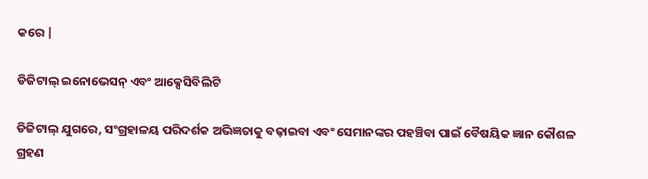କରେ |

ଡିଜିଟାଲ୍ ଇନୋଭେସନ୍ ଏବଂ ଆକ୍ସେସିବିଲିଟି

ଡିଜିଟାଲ୍ ଯୁଗରେ, ସଂଗ୍ରହାଳୟ ପରିଦର୍ଶକ ଅଭିଜ୍ଞତାକୁ ବଢ଼ାଇବା ଏବଂ ସେମାନଙ୍କର ପହଞ୍ଚିବା ପାଇଁ ବୈଷୟିକ ଜ୍ଞାନ କୌଶଳ ଗ୍ରହଣ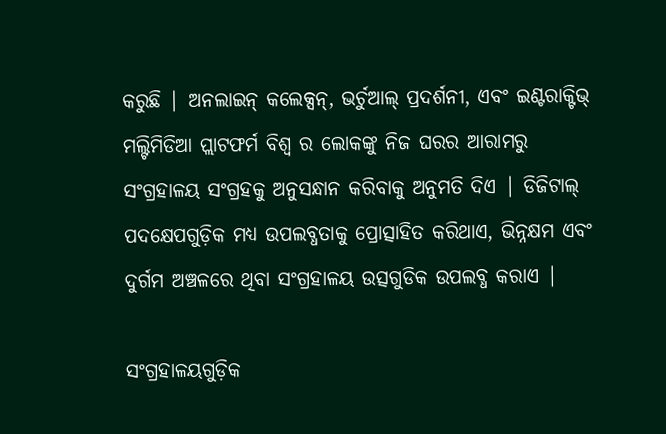କରୁଛି | ଅନଲାଇନ୍ କଲେକ୍ସନ୍, ଭର୍ଚୁଆଲ୍ ପ୍ରଦର୍ଶନୀ, ଏବଂ ଇଣ୍ଟରାକ୍ଟିଭ୍ ମଲ୍ଟିମିଡିଆ ପ୍ଲାଟଫର୍ମ ବିଶ୍ୱ ର ଲୋକଙ୍କୁ ନିଜ ଘରର ଆରାମରୁ ସଂଗ୍ରହାଳୟ ସଂଗ୍ରହକୁ ଅନୁସନ୍ଧାନ କରିବାକୁ ଅନୁମତି ଦିଏ | ଡିଜିଟାଲ୍ ପଦକ୍ଷେପଗୁଡ଼ିକ ମଧ୍ୟ ଉପଲବ୍ଧତାକୁ ପ୍ରୋତ୍ସାହିତ କରିଥାଏ, ଭିନ୍ନକ୍ଷମ ଏବଂ ଦୁର୍ଗମ ଅଞ୍ଚଳରେ ଥିବା ସଂଗ୍ରହାଳୟ ଉତ୍ସଗୁଡିକ ଉପଲବ୍ଧ କରାଏ |

ସଂଗ୍ରହାଳୟଗୁଡ଼ିକ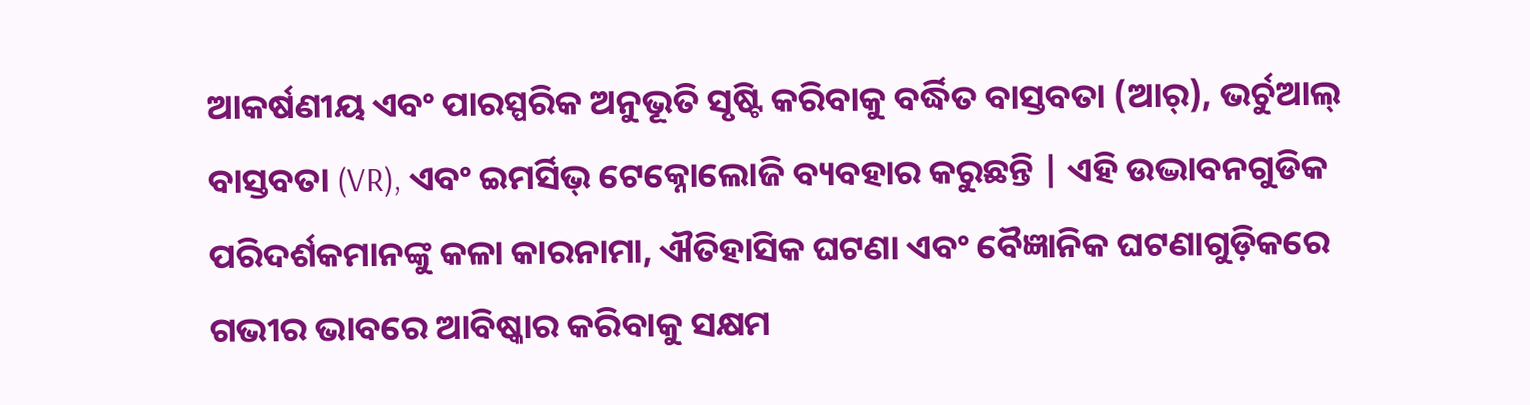ଆକର୍ଷଣୀୟ ଏବଂ ପାରସ୍ପରିକ ଅନୁଭୂତି ସୃଷ୍ଟି କରିବାକୁ ବର୍ଦ୍ଧିତ ବାସ୍ତବତା (ଆର୍), ଭର୍ଚୁଆଲ୍ ବାସ୍ତବତା (VR), ଏବଂ ଇମର୍ସିଭ୍ ଟେକ୍ନୋଲୋଜି ବ୍ୟବହାର କରୁଛନ୍ତି | ଏହି ଉଦ୍ଭାବନଗୁଡିକ ପରିଦର୍ଶକମାନଙ୍କୁ କଳା କାରନାମା, ଐତିହାସିକ ଘଟଣା ଏବଂ ବୈଜ୍ଞାନିକ ଘଟଣାଗୁଡ଼ିକରେ ଗଭୀର ଭାବରେ ଆବିଷ୍କାର କରିବାକୁ ସକ୍ଷମ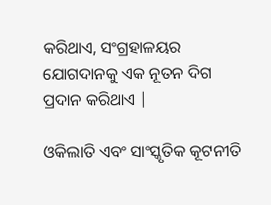କରିଥାଏ, ସଂଗ୍ରହାଳୟର ଯୋଗଦାନକୁ ଏକ ନୂତନ ଦିଗ ପ୍ରଦାନ କରିଥାଏ |

ଓକିଲାତି ଏବଂ ସାଂସ୍କୃତିକ କୂଟନୀତି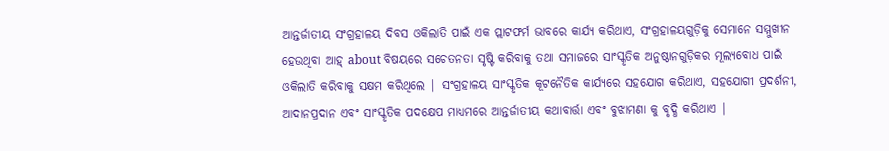ଆନ୍ତର୍ଜାତୀୟ ସଂଗ୍ରହାଳୟ ଦିବସ ଓକିଲାତି ପାଇଁ ଏକ ପ୍ଲାଟଫର୍ମ ଭାବରେ କାର୍ଯ୍ୟ କରିଥାଏ, ସଂଗ୍ରହାଳୟଗୁଡ଼ିକୁ ସେମାନେ ସମ୍ମୁଖୀନ ହେଉଥିବା ଆହ୍ about ବିଷୟରେ ସଚେତନତା ସୃଷ୍ଟି କରିବାକୁ ତଥା ସମାଜରେ ସାଂସ୍କୃତିକ ଅନୁଷ୍ଠାନଗୁଡ଼ିକର ମୂଲ୍ୟବୋଧ ପାଇଁ ଓକିଲାତି କରିବାକୁ ସକ୍ଷମ କରିଥିଲେ | ସଂଗ୍ରହାଳୟ ସାଂସ୍କୃତିକ କୂଟନୈତିକ କାର୍ଯ୍ୟରେ ସହଯୋଗ କରିଥାଏ, ସହଯୋଗୀ ପ୍ରଦର୍ଶନୀ, ଆଦାନପ୍ରଦାନ ଏବଂ ସାଂସ୍କୃତିକ ପଦକ୍ଷେପ ମାଧ୍ୟମରେ ଆନ୍ତର୍ଜାତୀୟ କଥାବାର୍ତ୍ତା ଏବଂ ବୁଝାମଣା କୁ ବୃଦ୍ଧି କରିଥାଏ |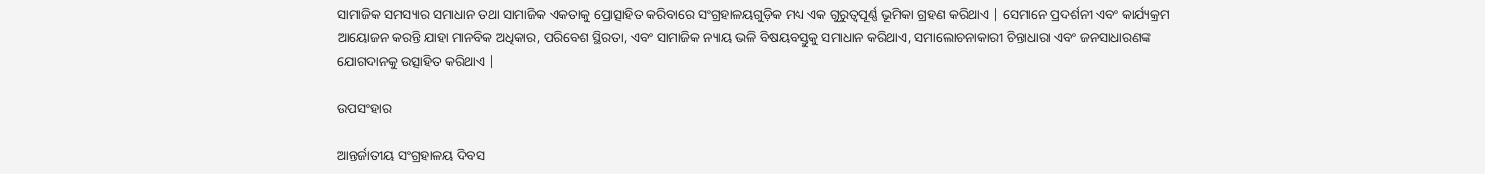ସାମାଜିକ ସମସ୍ୟାର ସମାଧାନ ତଥା ସାମାଜିକ ଏକତାକୁ ପ୍ରୋତ୍ସାହିତ କରିବାରେ ସଂଗ୍ରହାଳୟଗୁଡ଼ିକ ମଧ୍ୟ ଏକ ଗୁରୁତ୍ୱପୂର୍ଣ୍ଣ ଭୂମିକା ଗ୍ରହଣ କରିଥାଏ | ସେମାନେ ପ୍ରଦର୍ଶନୀ ଏବଂ କାର୍ଯ୍ୟକ୍ରମ ଆୟୋଜନ କରନ୍ତି ଯାହା ମାନବିକ ଅଧିକାର, ପରିବେଶ ସ୍ଥିରତା, ଏବଂ ସାମାଜିକ ନ୍ୟାୟ ଭଳି ବିଷୟବସ୍ତୁକୁ ସମାଧାନ କରିଥାଏ, ସମାଲୋଚନାକାରୀ ଚିନ୍ତାଧାରା ଏବଂ ଜନସାଧାରଣଙ୍କ ଯୋଗଦାନକୁ ଉତ୍ସାହିତ କରିଥାଏ |

ଉପସଂହାର

ଆନ୍ତର୍ଜାତୀୟ ସଂଗ୍ରହାଳୟ ଦିବସ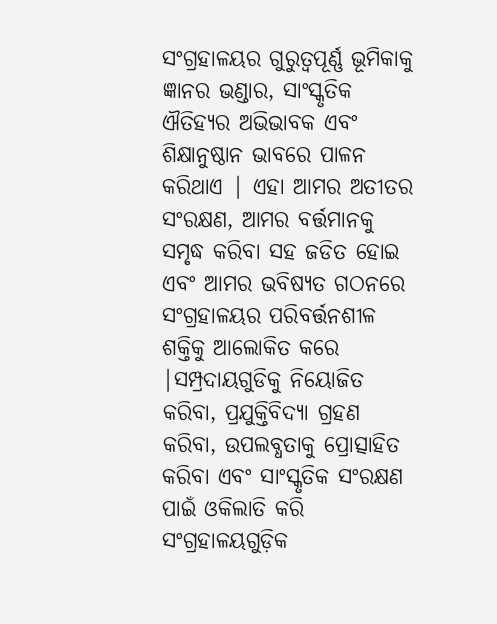ସଂଗ୍ରହାଳୟର ଗୁରୁତ୍ୱପୂର୍ଣ୍ଣ ଭୂମିକାକୁ ଜ୍ଞାନର ଭଣ୍ଡାର, ସାଂସ୍କୃତିକ ଐତିହ୍ୟର ଅଭିଭାବକ ଏବଂ ଶିକ୍ଷାନୁଷ୍ଠାନ ଭାବରେ ପାଳନ କରିଥାଏ | ଏହା ଆମର ଅତୀତର ସଂରକ୍ଷଣ, ଆମର ବର୍ତ୍ତମାନକୁ ସମୃଦ୍ଧ କରିବା ସହ ଜଡିତ ହୋଇ ଏବଂ ଆମର ଭବିଷ୍ୟତ ଗଠନରେ ସଂଗ୍ରହାଳୟର ପରିବର୍ତ୍ତନଶୀଳ ଶକ୍ତିକୁ ଆଲୋକିତ କରେ  |ସମ୍ପ୍ରଦାୟଗୁଡିକୁ ନିୟୋଜିତ କରିବା, ପ୍ରଯୁକ୍ତିବିଦ୍ୟା ଗ୍ରହଣ କରିବା, ଉପଲବ୍ଧତାକୁ ପ୍ରୋତ୍ସାହିତ କରିବା ଏବଂ ସାଂସ୍କୃତିକ ସଂରକ୍ଷଣ ପାଇଁ ଓକିଲାତି କରି ସଂଗ୍ରହାଳୟଗୁଡ଼ିକ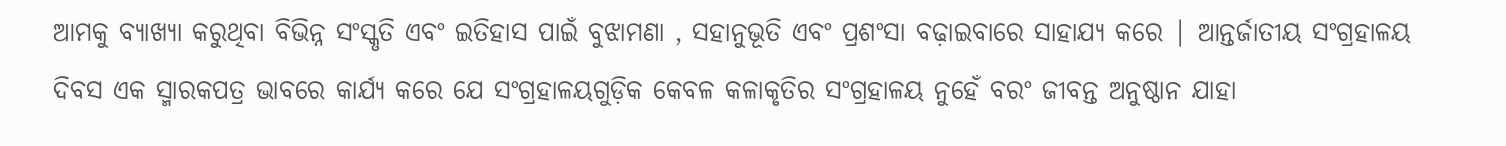ଆମକୁ ବ୍ୟାଖ୍ୟା କରୁଥିବା ବିଭିନ୍ନ ସଂସ୍କୃତି ଏବଂ ଇତିହାସ ପାଇଁ ବୁଝାମଣା , ସହାନୁଭୂତି ଏବଂ ପ୍ରଶଂସା ବଢ଼ାଇବାରେ ସାହାଯ୍ୟ କରେ | ଆନ୍ତର୍ଜାତୀୟ ସଂଗ୍ରହାଳୟ ଦିବସ ଏକ ସ୍ମାରକପତ୍ର ଭାବରେ କାର୍ଯ୍ୟ କରେ ଯେ ସଂଗ୍ରହାଳୟଗୁଡ଼ିକ କେବଳ କଳାକୃତିର ସଂଗ୍ରହାଳୟ ନୁହେଁ ବରଂ ଜୀବନ୍ତ ଅନୁଷ୍ଠାନ ଯାହା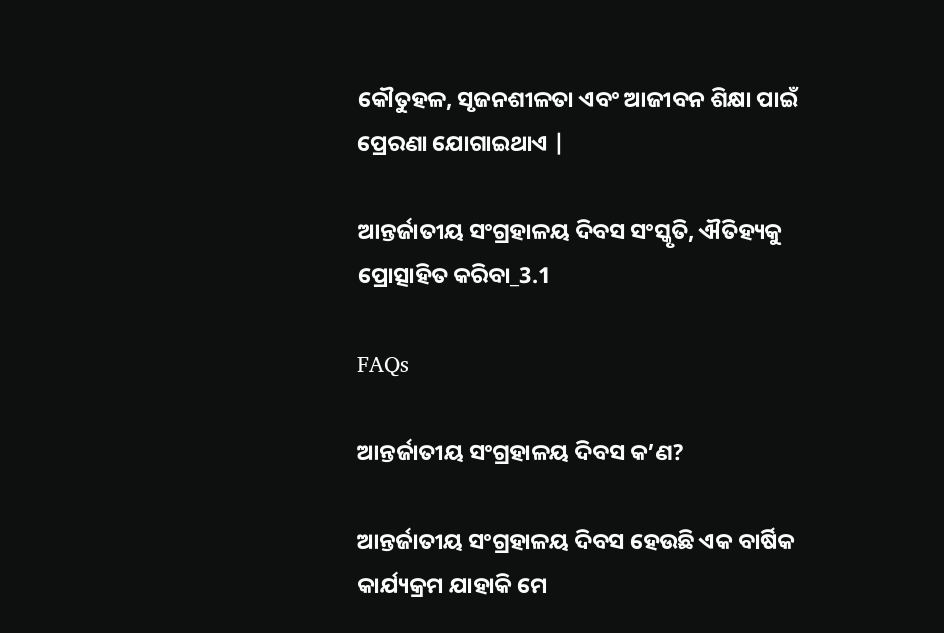କୌତୁହଳ, ସୃଜନଶୀଳତା ଏବଂ ଆଜୀବନ ଶିକ୍ଷା ପାଇଁ ପ୍ରେରଣା ଯୋଗାଇଥାଏ |

ଆନ୍ତର୍ଜାତୀୟ ସଂଗ୍ରହାଳୟ ଦିବସ ସଂସ୍କୃତି, ଐତିହ୍ୟକୁ ପ୍ରୋତ୍ସାହିତ କରିବା_3.1

FAQs

ଆନ୍ତର୍ଜାତୀୟ ସଂଗ୍ରହାଳୟ ଦିବସ କ’ଣ?

ଆନ୍ତର୍ଜାତୀୟ ସଂଗ୍ରହାଳୟ ଦିବସ ହେଉଛି ଏକ ବାର୍ଷିକ କାର୍ଯ୍ୟକ୍ରମ ଯାହାକି ମେ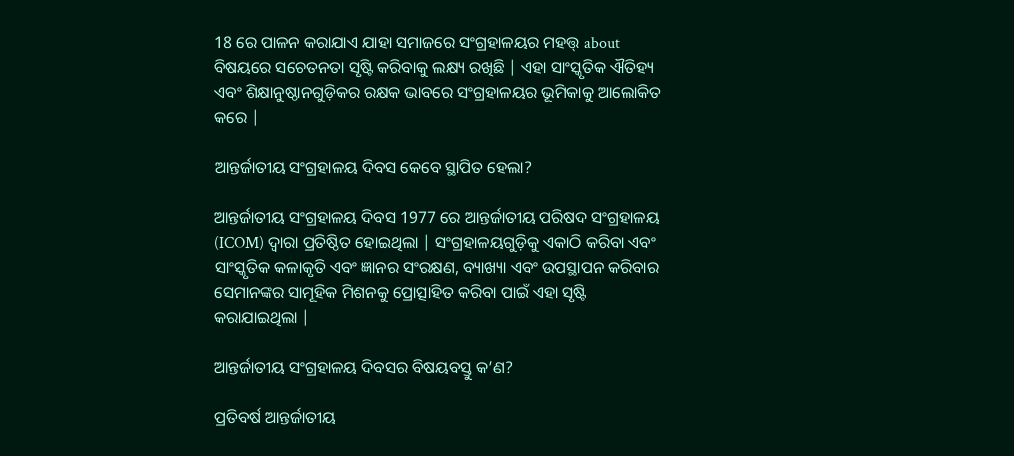18 ରେ ପାଳନ କରାଯାଏ ଯାହା ସମାଜରେ ସଂଗ୍ରହାଳୟର ମହତ୍ତ୍ about ବିଷୟରେ ସଚେତନତା ସୃଷ୍ଟି କରିବାକୁ ଲକ୍ଷ୍ୟ ରଖିଛି | ଏହା ସାଂସ୍କୃତିକ ଐତିହ୍ୟ ଏବଂ ଶିକ୍ଷାନୁଷ୍ଠାନଗୁଡ଼ିକର ରକ୍ଷକ ଭାବରେ ସଂଗ୍ରହାଳୟର ଭୂମିକାକୁ ଆଲୋକିତ କରେ |

ଆନ୍ତର୍ଜାତୀୟ ସଂଗ୍ରହାଳୟ ଦିବସ କେବେ ସ୍ଥାପିତ ହେଲା?

ଆନ୍ତର୍ଜାତୀୟ ସଂଗ୍ରହାଳୟ ଦିବସ 1977 ରେ ଆନ୍ତର୍ଜାତୀୟ ପରିଷଦ ସଂଗ୍ରହାଳୟ (ICOM) ଦ୍ୱାରା ପ୍ରତିଷ୍ଠିତ ହୋଇଥିଲା | ସଂଗ୍ରହାଳୟଗୁଡ଼ିକୁ ଏକାଠି କରିବା ଏବଂ ସାଂସ୍କୃତିକ କଳାକୃତି ଏବଂ ଜ୍ଞାନର ସଂରକ୍ଷଣ, ବ୍ୟାଖ୍ୟା ଏବଂ ଉପସ୍ଥାପନ କରିବାର ସେମାନଙ୍କର ସାମୂହିକ ମିଶନକୁ ପ୍ରୋତ୍ସାହିତ କରିବା ପାଇଁ ଏହା ସୃଷ୍ଟି କରାଯାଇଥିଲା |

ଆନ୍ତର୍ଜାତୀୟ ସଂଗ୍ରହାଳୟ ଦିବସର ବିଷୟବସ୍ତୁ କ’ଣ?

ପ୍ରତିବର୍ଷ ଆନ୍ତର୍ଜାତୀୟ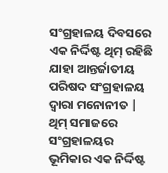ସଂଗ୍ରହାଳୟ ଦିବସରେ ଏକ ନିର୍ଦ୍ଦିଷ୍ଟ ଥିମ୍ ରହିଛି ଯାହା ଆନ୍ତର୍ଜାତୀୟ ପରିଷଦ ସଂଗ୍ରହାଳୟ ଦ୍ୱାରା ମନୋନୀତ | ଥିମ୍ ସମାଜରେ ସଂଗ୍ରହାଳୟର ଭୂମିକାର ଏକ ନିର୍ଦ୍ଦିଷ୍ଟ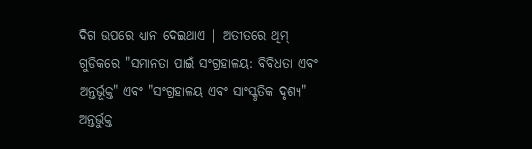ଦିଗ ଉପରେ ଧ୍ୟାନ ଦେଇଥାଏ | ଅତୀତରେ ଥିମ୍ ଗୁଡିକରେ "ସମାନତା ପାଇଁ ସଂଗ୍ରହାଳୟ: ବିବିଧତା ଏବଂ ଅନ୍ତର୍ଭୂକ୍ତ" ଏବଂ "ସଂଗ୍ରହାଳୟ ଏବଂ ସାଂସ୍କୃତିକ ଦୃଶ୍ୟ" ଅନ୍ତର୍ଭୁକ୍ତ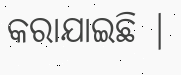କରାଯାଇଛି |